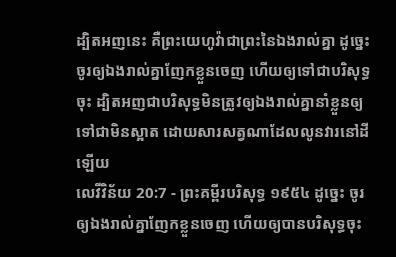ដ្បិតអញនេះ គឺព្រះយេហូវ៉ាជាព្រះនៃឯងរាល់គ្នា ដូច្នេះ ចូរឲ្យឯងរាល់គ្នាញែកខ្លួនចេញ ហើយឲ្យទៅជាបរិសុទ្ធចុះ ដ្បិតអញជាបរិសុទ្ធមិនត្រូវឲ្យឯងរាល់គ្នានាំខ្លួនឲ្យទៅជាមិនស្អាត ដោយសារសត្វណាដែលលូនវារនៅដីឡើយ
លេវីវិន័យ 20:7 - ព្រះគម្ពីរបរិសុទ្ធ ១៩៥៤ ដូច្នេះ ចូរឲ្យឯងរាល់គ្នាញែកខ្លួនចេញ ហើយឲ្យបានបរិសុទ្ធចុះ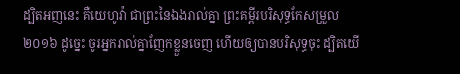ដ្បិតអញនេះ គឺយេហូវ៉ា ជាព្រះនៃឯងរាល់គ្នា ព្រះគម្ពីរបរិសុទ្ធកែសម្រួល ២០១៦ ដូច្នេះ ចូរអ្នករាល់គ្នាញែកខ្លួនចេញ ហើយឲ្យបានបរិសុទ្ធចុះ ដ្បិតយើ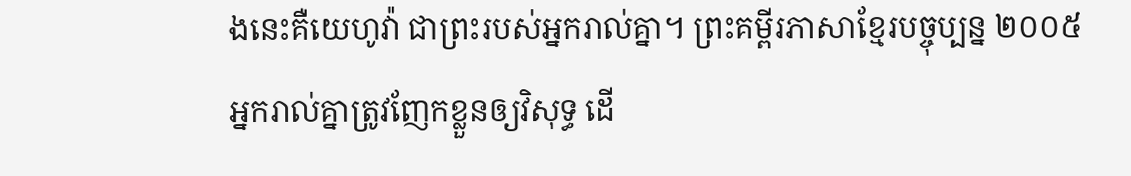ងនេះគឺយេហូវ៉ា ជាព្រះរបស់អ្នករាល់គ្នា។ ព្រះគម្ពីរភាសាខ្មែរបច្ចុប្បន្ន ២០០៥ អ្នករាល់គ្នាត្រូវញែកខ្លួនឲ្យវិសុទ្ធ ដើ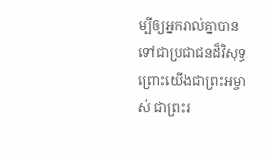ម្បីឲ្យអ្នករាល់គ្នាបានទៅជាប្រជាជនដ៏វិសុទ្ធ ព្រោះយើងជាព្រះអម្ចាស់ ជាព្រះរ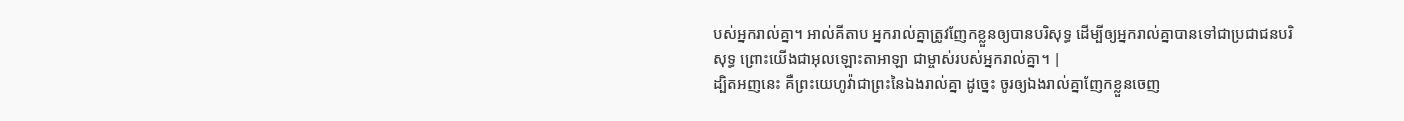បស់អ្នករាល់គ្នា។ អាល់គីតាប អ្នករាល់គ្នាត្រូវញែកខ្លួនឲ្យបានបរិសុទ្ធ ដើម្បីឲ្យអ្នករាល់គ្នាបានទៅជាប្រជាជនបរិសុទ្ធ ព្រោះយើងជាអុលឡោះតាអាឡា ជាម្ចាស់របស់អ្នករាល់គ្នា។ |
ដ្បិតអញនេះ គឺព្រះយេហូវ៉ាជាព្រះនៃឯងរាល់គ្នា ដូច្នេះ ចូរឲ្យឯងរាល់គ្នាញែកខ្លួនចេញ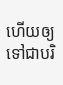ហើយឲ្យទៅជាបរិ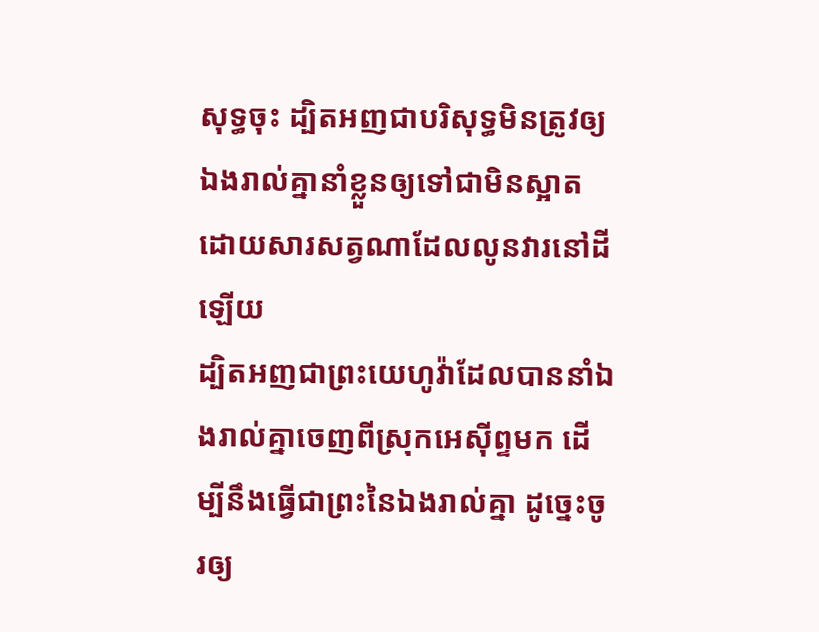សុទ្ធចុះ ដ្បិតអញជាបរិសុទ្ធមិនត្រូវឲ្យឯងរាល់គ្នានាំខ្លួនឲ្យទៅជាមិនស្អាត ដោយសារសត្វណាដែលលូនវារនៅដីឡើយ
ដ្បិតអញជាព្រះយេហូវ៉ាដែលបាននាំឯងរាល់គ្នាចេញពីស្រុកអេស៊ីព្ទមក ដើម្បីនឹងធ្វើជាព្រះនៃឯងរាល់គ្នា ដូច្នេះចូរឲ្យ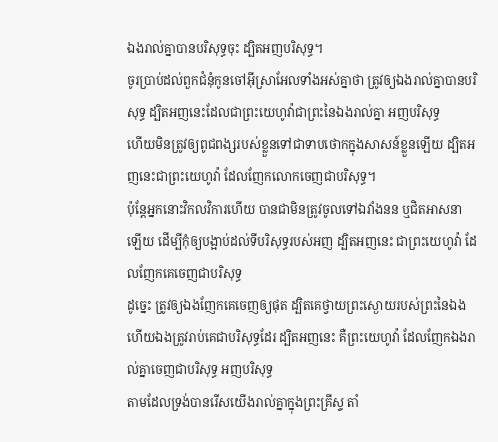ឯងរាល់គ្នាបានបរិសុទ្ធចុះ ដ្បិតអញបរិសុទ្ធ។
ចូរប្រាប់ដល់ពួកជំនុំកូនចៅអ៊ីស្រាអែលទាំងអស់គ្នាថា ត្រូវឲ្យឯងរាល់គ្នាបានបរិសុទ្ធ ដ្បិតអញនេះដែលជាព្រះយេហូវ៉ាជាព្រះនៃឯងរាល់គ្នា អញបរិសុទ្ធ
ហើយមិនត្រូវឲ្យពូជពង្សរបស់ខ្លួនទៅជាទាបថោកក្នុងសាសន៍ខ្លួនឡើយ ដ្បិតអញនេះជាព្រះយេហូវ៉ា ដែលញែកលោកចេញជាបរិសុទ្ធ។
ប៉ុន្តែអ្នកនោះវិកលវិការហើយ បានជាមិនត្រូវចូលទៅឯវាំងនន ឬជិតអាសនាឡើយ ដើម្បីកុំឲ្យបង្អាប់ដល់ទីបរិសុទ្ធរបស់អញ ដ្បិតអញនេះ ជាព្រះយេហូវ៉ា ដែលញែកគេចេញជាបរិសុទ្ធ
ដូច្នេះ ត្រូវឲ្យឯងញែកគេចេញឲ្យផុត ដ្បិតគេថ្វាយព្រះស្ងោយរបស់ព្រះនៃឯង ហើយឯងត្រូវរាប់គេជាបរិសុទ្ធដែរ ដ្បិតអញនេះ គឺព្រះយេហូវ៉ា ដែលញែកឯងរាល់គ្នាចេញជាបរិសុទ្ធ អញបរិសុទ្ធ
តាមដែលទ្រង់បានរើសយើងរាល់គ្នាក្នុងព្រះគ្រីស្ទ តាំ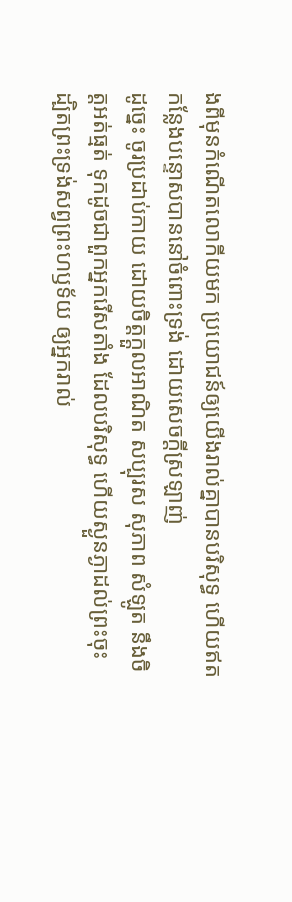ងពីមុនកំណើតលោកីយមក ប្រយោជន៍ឲ្យយើងរាល់គ្នាបានបរិសុទ្ធ ហើយឥតកន្លែងបន្ទោសបាននៅចំពោះទ្រង់ ដោយសេចក្ដីស្រឡាញ់
ដូច្នេះ ចូរប្រដាប់កាយ ដោយចិត្តក្តួលអាណិត សប្បុរស សុភាព សំឡូត នឹងចិត្តអត់ធ្មត់ ទុកដូចជាពួកអ្នករើសតាំង ដែលបរិសុទ្ធ ហើយស្ងួនភ្ងាដល់ព្រះចុះ
ដ្បិតព្រះទ្រង់សព្វព្រះហឫទ័យ ឲ្យអ្នករាល់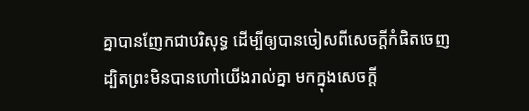គ្នាបានញែកជាបរិសុទ្ធ ដើម្បីឲ្យបានចៀសពីសេចក្ដីកំផិតចេញ
ដ្បិតព្រះមិនបានហៅយើងរាល់គ្នា មកក្នុងសេចក្ដី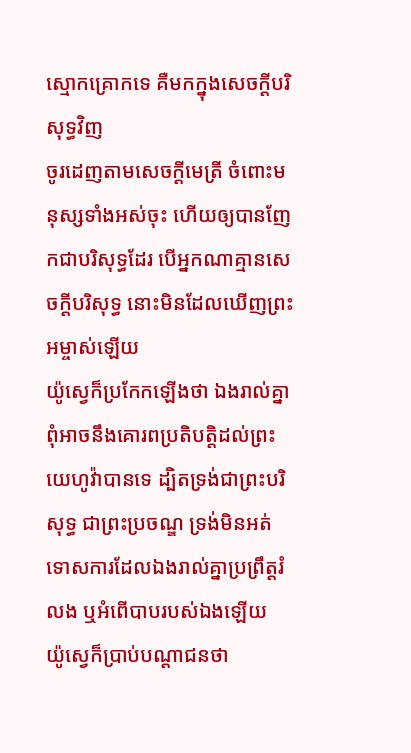ស្មោកគ្រោកទេ គឺមកក្នុងសេចក្ដីបរិសុទ្ធវិញ
ចូរដេញតាមសេចក្ដីមេត្រី ចំពោះមនុស្សទាំងអស់ចុះ ហើយឲ្យបានញែកជាបរិសុទ្ធដែរ បើអ្នកណាគ្មានសេចក្ដីបរិសុទ្ធ នោះមិនដែលឃើញព្រះអម្ចាស់ឡើយ
យ៉ូស្វេក៏ប្រកែកឡើងថា ឯងរាល់គ្នាពុំអាចនឹងគោរពប្រតិបត្តិដល់ព្រះយេហូវ៉ាបានទេ ដ្បិតទ្រង់ជាព្រះបរិសុទ្ធ ជាព្រះប្រចណ្ឌ ទ្រង់មិនអត់ទោសការដែលឯងរាល់គ្នាប្រព្រឹត្តរំលង ឬអំពើបាបរបស់ឯងឡើយ
យ៉ូស្វេក៏ប្រាប់បណ្តាជនថា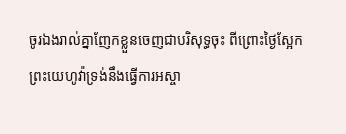ចូរឯងរាល់គ្នាញែកខ្លួនចេញជាបរិសុទ្ធចុះ ពីព្រោះថ្ងៃស្អែក ព្រះយេហូវ៉ាទ្រង់នឹងធ្វើការអស្ចា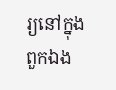រ្យនៅក្នុងពួកឯង